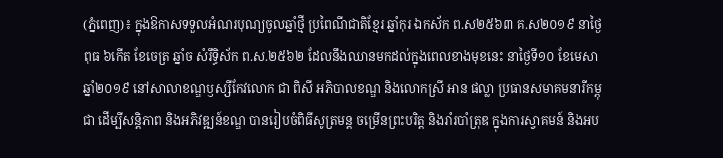(ភ្នំពេញ)៖ ក្នុងឱកាសទទួលអំណរបុណ្យចូលឆ្នាំថ្មី ប្រពៃណីជាតិខ្មែរ ឆ្នាំកុរ ឯកស័ក ព.ស២៥៦៣ គ.ស២០១៩ នាថ្ងៃពុធ ៦កើត ខែចេត្រ ឆ្នាំច សំរឹទ្ធិស័ក ព.ស.២៥៦២ ដែលនឹងឈានមកដល់ក្នុងពេលខាងមុខនេះ នាថ្ងៃទី១០ ខែមេសា ឆ្នាំ២០១៩ នៅសាលាខណ្ឌឫស្សីកែវលោក ជា ពិសី អភិបាលខណ្ឌ និងលោកស្រី អាន ផល្លា ប្រធានសមាគមនារីកម្ពុជា ដើម្បីសន្តិភាព និងអភិវឌ្ឍន៍ខណ្ឌ បានរៀបចំពិធីសូត្រមន្ត ចម្រើនព្រះបរិត្ត និងរាំរបាំត្រុឌ ក្នុងការស្វាគមន៍ និងអប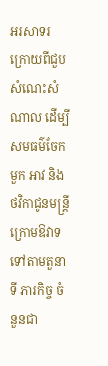អរសាទរ ក្រោយពីជួបសំណេះសំណាល ដើម្បីសមធម៌ចែកមួក អាវ និងថវិកាជូនមន្ត្រីក្រោមឱវាទ ទៅតាមតួនាទី ភារកិច្ច ចំនួនជា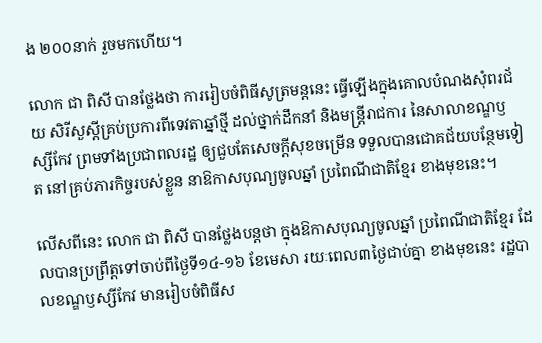ង ២០០នាក់ រួចមកហើយ។

លោក ជា ពិសី បានថ្លែងថា ការរៀបចំពិធីសូត្រមន្ដនេះ ធ្វើឡើងក្នុងគោលបំណងសុំពរជ័យ សិរីសួស្តីគ្រប់ប្រការពីទេវតាឆ្នាំថ្មី ដល់ថ្នាក់ដឹកនាំ និងមន្រ្ដីរាជការ នៃសាលាខណ្ឌឫស្សីកែវ ព្រមទាំងប្រជាពលរដ្ឋ ឲ្យជួបតែសេចក្តីសុខចម្រើន ទទួលបានជោគជ័យបន្ថែមទៀត នៅគ្រប់ភារកិច្ចរបស់ខ្លួន នាឱកាសបុណ្យចូលឆ្នាំ ប្រពៃណីជាតិខ្មែរ ខាងមុខនេះ។

លើសពីនេះ លោក ជា ពិសី បានថ្លែងបន្តថា ក្នុងឱកាសបុណ្យចូលឆ្នាំ ប្រពៃណីជាតិខ្មែរ ដែលបានប្រព្រឹត្តទៅចាប់ពីថ្ងៃទី១៤-១៦ ខែមេសា រយៈពេល៣ថ្ងៃជាប់គ្នា ខាងមុខនេះ រដ្ឋបាលខណ្ឌឫស្សីកែវ មានរៀបចំពិធីស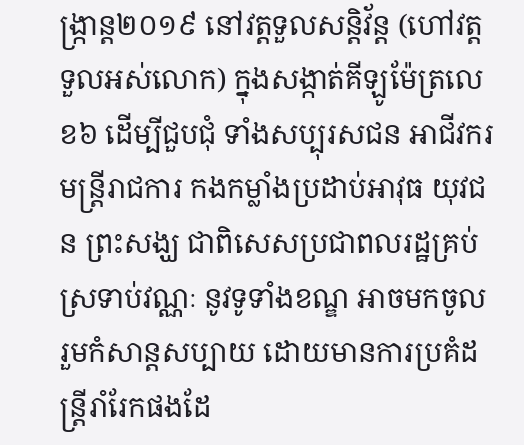ង្ក្រាន្ដ២០១៩ នៅវត្តទួលសន្តិវ័ន្ដ (ហៅវត្តទួលអស់លោក) ក្នុងសង្កាត់គីឡូម៉ែត្រលេខ៦ ដើម្បីជួបជុំ ទាំងសប្បុរសជន អាជីវករ មន្ត្រីរាជការ កងកម្លាំងប្រដាប់អាវុធ យុវជន ព្រះសង្ឃ ជាពិសេសប្រជាពលរដ្ឋគ្រប់ស្រទាប់វណ្ណៈ នូវទូទាំងខណ្ឌ អាចមកចូលរួមកំសាន្ដសប្បាយ ដោយមានការប្រគំដន្ត្រីរាំរែកផងដែ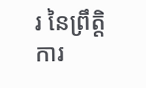រ នៃព្រឹត្តិការ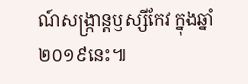ណ៍សង្ក្រាន្តឫស្សីកែវ ក្នុងឆ្នាំ២០១៩នេះ៕